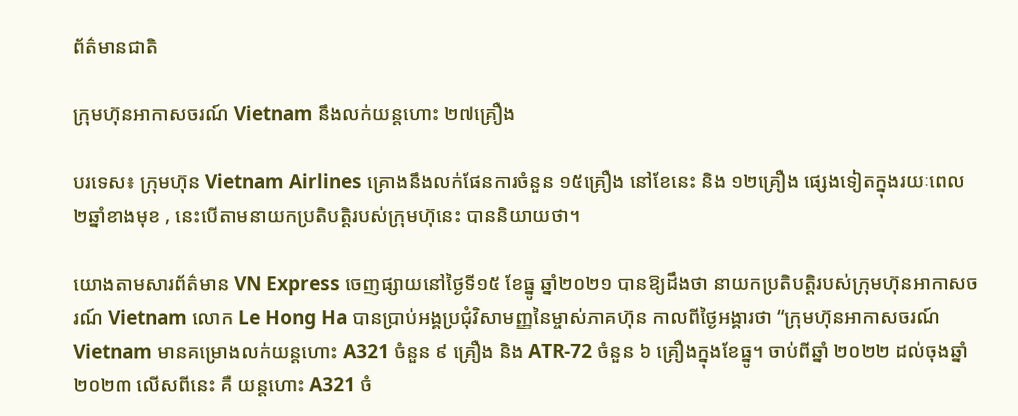ព័ត៌មានជាតិ

ក្រុមហ៊ុនអាកាសចរណ៍ Vietnam នឹងលក់យន្តហោះ ២៧គ្រឿង

បរទេស៖ ក្រុមហ៊ុន Vietnam Airlines គ្រោងនឹងលក់ផែនការចំនួន ១៥គ្រឿង នៅខែនេះ និង ១២គ្រឿង ផ្សេងទៀតក្នុងរយៈពេល ២ឆ្នាំខាងមុខ , នេះបើតាមនាយកប្រតិបត្តិរបស់ក្រុមហ៊ុនេះ បាននិយាយថា។

យោងតាមសារព័ត៌មាន VN Express ចេញផ្សាយនៅថ្ងៃទី១៥ ខែធ្នូ ឆ្នាំ២០២១ បានឱ្យដឹងថា នាយកប្រតិបត្តិរបស់ក្រុមហ៊ុនអាកាសចរណ៍ Vietnam លោក Le Hong Ha បានប្រាប់អង្គប្រជុំវិសាមញ្ញនៃម្ចាស់ភាគហ៊ុន កាលពីថ្ងៃអង្គារថា “ក្រុមហ៊ុនអាកាសចរណ៍ Vietnam មានគម្រោងលក់យន្តហោះ A321 ចំនួន ៩ គ្រឿង និង ATR-72 ចំនួន ៦ គ្រឿងក្នុងខែធ្នូ។ ចាប់ពីឆ្នាំ ២០២២ ដល់ចុងឆ្នាំ ២០២៣ លើសពីនេះ គឺ យន្តហោះ A321 ចំ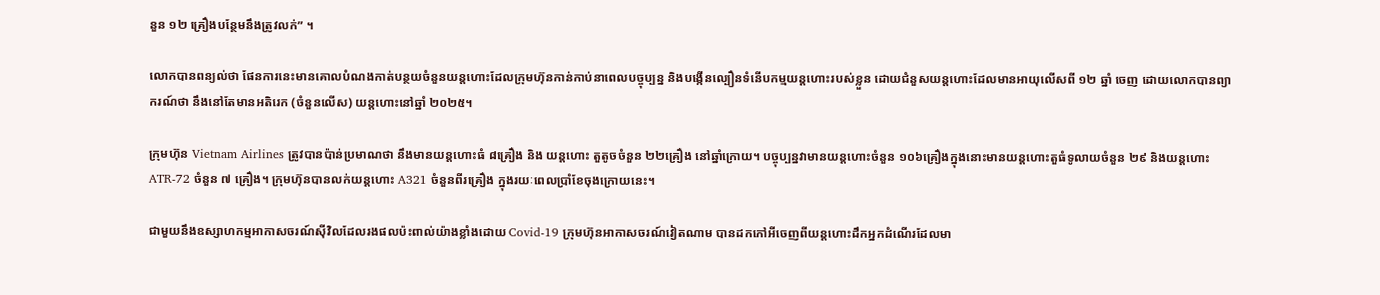នួន ១២ គ្រឿងបន្ថែមនឹងត្រូវលក់” ។

លោកបានពន្យល់ថា ផែនការនេះមានគោលបំណងកាត់បន្ថយចំនួនយន្តហោះដែលក្រុមហ៊ុនកាន់កាប់នាពេលបច្ចុប្បន្ន និងបង្កើនល្បឿនទំនើបកម្មយន្តហោះរបស់ខ្លួន ដោយជំនួសយន្តហោះដែលមានអាយុលើសពី ១២ ឆ្នាំ ចេញ ដោយលោកបានព្យាករណ៍ថា នឹងនៅតែមានអតិរេក (ចំនួនលើស) យន្តហោះនៅឆ្នាំ ២០២៥។

ក្រុមហ៊ុន Vietnam Airlines ត្រូវបានប៉ាន់ប្រមាណថា នឹងមានយន្តហោះធំ ៨គ្រឿង និង យន្តហោះ តួតូចចំនួន ២២គ្រឿង នៅឆ្នាំក្រោយ។ បច្ចុប្បន្នវាមានយន្តហោះចំនួន ១០៦គ្រឿងក្នុងនោះមានយន្តហោះតួធំទូលាយចំនួន ២៩ និងយន្តហោះ ATR-72 ចំនួន ៧ គ្រឿង។ ក្រុមហ៊ុនបានលក់យន្តហោះ A321 ចំនួនពីរគ្រឿង ក្នុងរយៈពេលប្រាំខែចុងក្រោយនេះ។

ជាមួយនឹងឧស្សាហកម្មអាកាសចរណ៍ស៊ីវិលដែលរងផលប៉ះពាល់យ៉ាងខ្លាំងដោយ Covid-19 ក្រុមហ៊ុនអាកាសចរណ៍វៀតណាម បានដកកៅអីចេញពីយន្តហោះដឹកអ្នកដំណើរដែលមា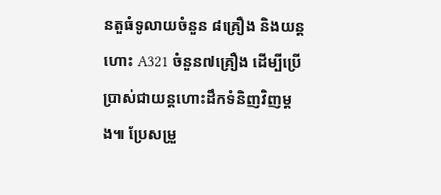នតួធំទូលាយចំនួន ៨គ្រឿង និងយន្តហោះ A321 ចំនួន៧គ្រឿង ដើម្បីប្រើប្រាស់ជាយន្តហោះដឹកទំនិញវិញម្តង៕ ប្រែសម្រួ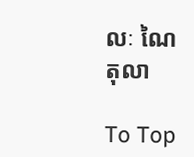លៈ ណៃ តុលា

To Top